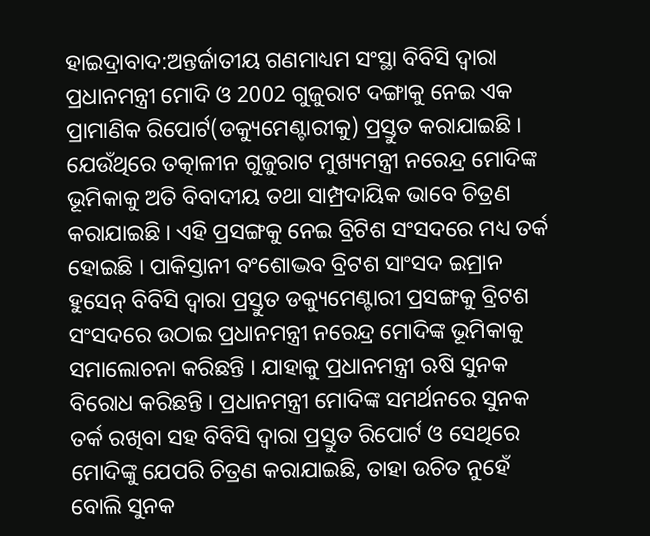ହାଇଦ୍ରାବାଦ:ଅନ୍ତର୍ଜାତୀୟ ଗଣମାଧ୍ୟମ ସଂସ୍ଥା ବିବିସି ଦ୍ବାରା ପ୍ରଧାନମନ୍ତ୍ରୀ ମୋଦି ଓ 2002 ଗୁଜୁରାଟ ଦଙ୍ଗାକୁ ନେଇ ଏକ ପ୍ରାମାଣିକ ରିପୋର୍ଟ(ଡକ୍ୟୁମେଣ୍ଟାରୀକୁ) ପ୍ରସ୍ତୁତ କରାଯାଇଛି । ଯେଉଁଥିରେ ତତ୍କାଳୀନ ଗୁଜୁରାଟ ମୁଖ୍ୟମନ୍ତ୍ରୀ ନରେନ୍ଦ୍ର ମୋଦିଙ୍କ ଭୂମିକାକୁ ଅତି ବିବାଦୀୟ ତଥା ସାମ୍ପ୍ରଦାୟିକ ଭାବେ ଚିତ୍ରଣ କରାଯାଇଛି । ଏହି ପ୍ରସଙ୍ଗକୁ ନେଇ ବ୍ରିଟିଶ ସଂସଦରେ ମଧ୍ୟ ତର୍କ ହୋଇଛି । ପାକିସ୍ତାନୀ ବଂଶୋଦ୍ଭବ ବ୍ରିଟଶ ସାଂସଦ ଇମ୍ରାନ ହୁସେନ୍ ବିବିସି ଦ୍ବାରା ପ୍ରସ୍ତୁତ ଡକ୍ୟୁମେଣ୍ଟାରୀ ପ୍ରସଙ୍ଗକୁ ବ୍ରିଟଶ ସଂସଦରେ ଉଠାଇ ପ୍ରଧାନମନ୍ତ୍ରୀ ନରେନ୍ଦ୍ର ମୋଦିଙ୍କ ଭୂମିକାକୁ ସମାଲୋଚନା କରିଛନ୍ତି । ଯାହାକୁ ପ୍ରଧାନମନ୍ତ୍ରୀ ଋଷି ସୁନକ ବିରୋଧ କରିଛନ୍ତି । ପ୍ରଧାନମନ୍ତ୍ରୀ ମୋଦିଙ୍କ ସମର୍ଥନରେ ସୁନକ ତର୍କ ରଖିବା ସହ ବିବିସି ଦ୍ବାରା ପ୍ରସ୍ତୁତ ରିପୋର୍ଟ ଓ ସେଥିରେ ମୋଦିଙ୍କୁ ଯେପରି ଚିତ୍ରଣ କରାଯାଇଛି, ତାହା ଉଚିତ ନୁହେଁ ବୋଲି ସୁନକ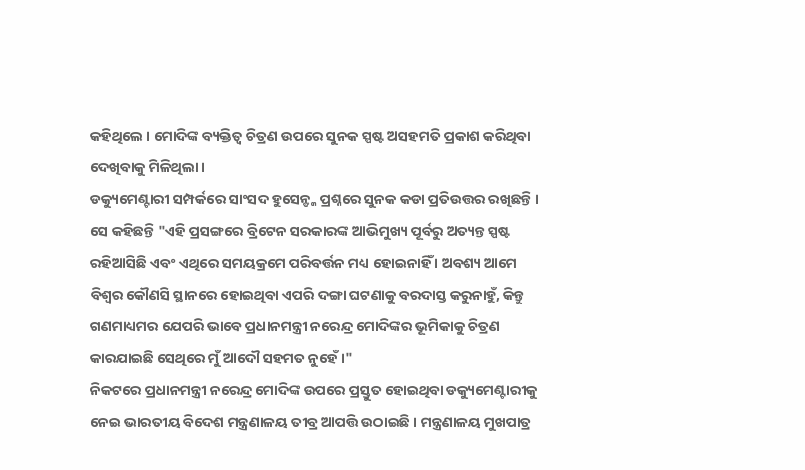କହିଥିଲେ । ମୋଦିଙ୍କ ବ୍ୟକ୍ତିତ୍ବ ଚିତ୍ରଣ ଉପରେ ସୁନକ ସ୍ପଷ୍ଟ ଅସହମତି ପ୍ରକାଶ କରିଥିବା ଦେଖିବାକୁ ମିଳିଥିଲା ।
ଡକ୍ୟୁମେଣ୍ଟାରୀ ସମ୍ପର୍କରେ ସାଂସଦ ହୁସେନ୍ଙ୍କ ପ୍ରଶ୍ନରେ ସୁନକ କଡା ପ୍ରତିଉତ୍ତର ରଖିଛନ୍ତି । ସେ କହିଛନ୍ତି "ଏହି ପ୍ରସଙ୍ଗରେ ବ୍ରିଟେନ ସରକାରଙ୍କ ଆଭିମୁଖ୍ୟ ପୂର୍ବରୁ ଅତ୍ୟନ୍ତ ସ୍ପଷ୍ଟ ରହିଆସିଛି ଏବଂ ଏଥିରେ ସମୟକ୍ରମେ ପରିବର୍ତ୍ତନ ମଧ୍ୟ ହୋଇନାହିଁ । ଅବଶ୍ୟ ଆମେ ବିଶ୍ବର କୌଣସି ସ୍ଥାନରେ ହୋଇଥିବା ଏପରି ଦଙ୍ଗା ଘଟଣାକୁ ବରଦାସ୍ତ କରୁନାହୁଁ, କିନ୍ତୁ ଗଣମାଧ୍ୟମର ଯେପରି ଭାବେ ପ୍ରଧାନମନ୍ତ୍ରୀ ନରେନ୍ଦ୍ର ମୋଦିଙ୍କର ଭୂମିକାକୁ ଚିତ୍ରଣ କାରଯାଇଛି ସେଥିରେ ମୁଁ ଆଦୌ ସହମତ ନୁହେଁ ।"
ନିକଟରେ ପ୍ରଧାନମନ୍ତ୍ରୀ ନରେନ୍ଦ୍ର ମୋଦିଙ୍କ ଉପରେ ପ୍ରସ୍ତୁତ ହୋଇଥିବା ଡକ୍ୟୁମେଣ୍ଟାରୀକୁ ନେଇ ଭାରତୀୟ ବିଦେଶ ମନ୍ତ୍ରଣାଳୟ ତୀବ୍ର ଆପତ୍ତି ଉଠାଇଛି । ମନ୍ତ୍ରଣାଳୟ ମୁଖପାତ୍ର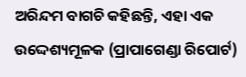ଅରିନ୍ଦମ ବାଗଚି କହିଛନ୍ତି, ଏହା ଏକ ଉଦ୍ଦେଶ୍ୟମୂଳକ (ପ୍ରାପାଗେଣ୍ଡା ରିପୋର୍ଟ)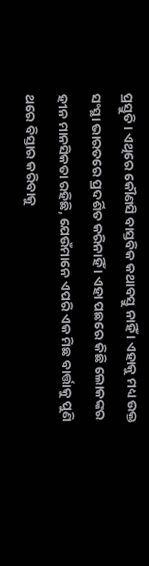ପ୍ରସ୍ତୁତି । ଏଥିରେ କୌଣସି ବାସ୍ତବିକ କଥାବସ୍ତୁ ନାହିଁ । ଏହାକୁ ମଧ୍ୟ ଉକ୍ତ ସଂସ୍ଥା ଭାରତରେ ପ୍ରଦର୍ଶିତ କରିନାହିଁ । ଏହା ପଛରେ କିଛି ଲୋକଙ୍କର ହୀନ ମାନସିକତା ରହିଛି, ଯେଉଁମାନେ ଏପରି ଏକ ମିଛ ବାର୍ତ୍ତାକୁ ପୁଣି ଥରେ ବିସ୍ତାର କରିବାକୁ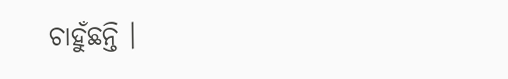ଚାହୁଁଛନ୍ତି ।